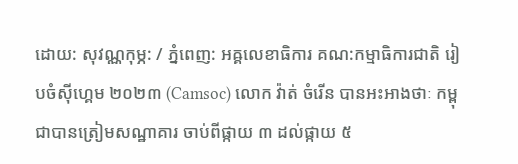ដោយ: សុវណ្ណកុម្ភ: / ភ្នំពេញ: អឝ្គលេខាធិការ គណ:កម្មាធិការជាតិ រៀបចំស៊ីហ្គេម ២០២៣ (Camsoc) លោក វ៉ាត់ ចំរើន បានអះអាងថាៈ កម្ពុជាបានត្រៀមសណ្ឋាគារ ចាប់ពីផ្កាយ ៣ ដល់ផ្កាយ ៥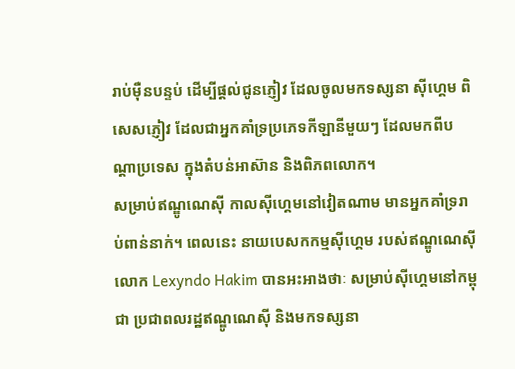រាប់ម៉ឺនបន្ទប់ ដើម្បីផ្ដល់ជូនភ្ញៀវ ដែលចូលមកទស្សនា ស៊ីហ្គេម ពិសេសភ្ញៀវ ដែលជាអ្នកគាំទ្រប្រភេទកីឡានីមួយៗ ដែលមកពីបណ្ដាប្រទេស ក្នុងតំបន់អាស៊ាន និងពិភពលោក។
សម្រាប់ឥណ្ឌូណេស៊ី កាលស៊ីហ្គេមនៅវៀតណាម មានអ្នកគាំទ្ររាប់ពាន់នាក់។ ពេលនេះ នាយបេសកកម្មស៊ីហ្គេម របស់ឥណ្ឌូណេស៊ី លោក Lexyndo Hakim បានអះអាងថាៈ សម្រាប់ស៊ីហ្គេមនៅកម្ពុជា ប្រជាពលរដ្ឋឥណ្ឌូណេស៊ី និងមកទស្សនា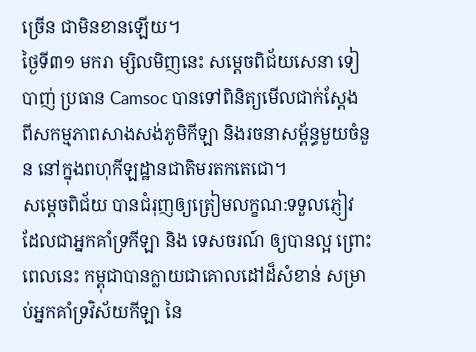ច្រើន ជាមិនខានឡើយ។
ថ្ងៃទី៣១ មករា ម្សិលមិញនេះ សម្ដេចពិជ័យសេនា ទៀ បាញ់ ប្រធាន Camsoc បានទៅពិនិត្យមើលជាក់ស្ដែង ពីសកម្មភាពសាងសង់ភូមិកីឡា និងរចនាសម្ព័ន្ធមួយចំនួន នៅក្នុងពហុកីឡដ្ឋានជាតិមរតកតេជោ។
សម្ដេចពិជ័យ បានជំរុញឲ្យត្រៀមលក្ខណ:ទទួលភ្ញៀវ ដែលជាអ្នកគាំទ្រកីឡា និង ទេសចរណ៍ ឲ្យបានល្អ ព្រោះពេលនេះ កម្ពុជាបានក្លាយជាគោលដៅដ៏សំខាន់ សម្រាប់អ្នកគាំទ្រវិស័យកីឡា នៃ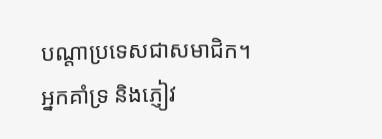បណ្ដាប្រទេសជាសមាជិក។ អ្នកគាំទ្រ និងភ្ញៀវ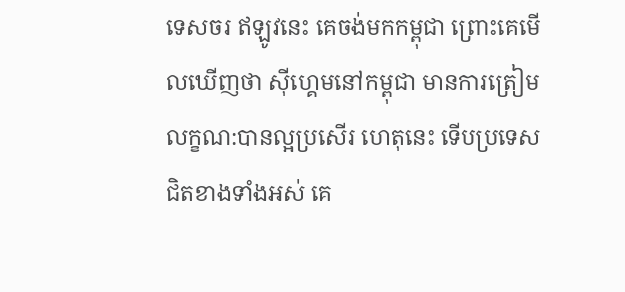ទេសចរ ឥឡូវនេះ គេចង់មកកម្ពុជា ព្រោះគេមើលឃើញថា ស៊ីហ្គេមនៅកម្ពុជា មានការត្រៀម លក្ខណ:បានល្អប្រសើរ ហេតុនេះ ទើបប្រទេសជិតខាងទាំងអស់ គេ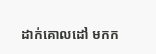ដាក់គោលដៅ មកក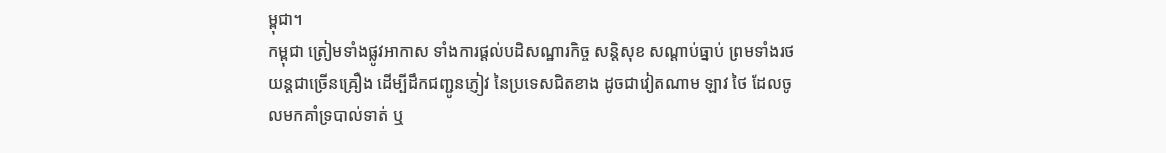ម្ពុជា។
កម្ពុជា ត្រៀមទាំងផ្លូវអាកាស ទាំងការផ្ដល់បដិសណ្ឋារកិច្ច សន្ដិសុខ សណ្ដាប់ធ្នាប់ ព្រមទាំងរថយន្ដជាច្រើនឝ្រឿង ដើម្បីដឹកជញ្ជូនភ្ញៀវ នៃប្រទេសជិតខាង ដូចជាវៀតណាម ឡាវ ថៃ ដែលចូលមកគាំទ្របាល់ទាត់ ឬ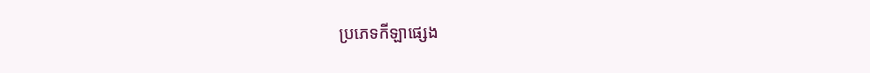ប្រភេទកីឡាផ្សេង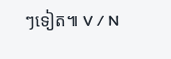ៗទៀត៕ V / N